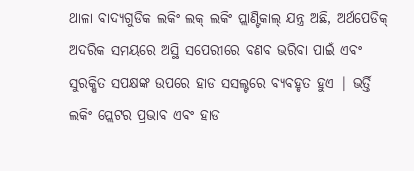ଥାଳା ବାଦ୍ୟଗୁଡିକ ଲକିଂ ଲକ୍ ଲକିଂ ପ୍ଲାଣ୍ଟିକାଲ୍ ଯନ୍ତ୍ର ଅଛି, ଅର୍ଥପେଡିକ୍ ଅଦରିକ ସମୟରେ ଅସ୍ଥି ସପେରୀରେ ବଣବ ଭରିବା ପାଇଁ ଏବଂ ସୁରକ୍ଷିତ ସପକ୍ଷଙ୍କ ଉପରେ ହାଡ ସସଲ୍ଟରେ ବ୍ୟବହୃତ ହୁଏ | ଭର୍ତ୍ତି ଲକିଂ ପ୍ଲେଟର ପ୍ରଭାବ ଏବଂ ହାଡ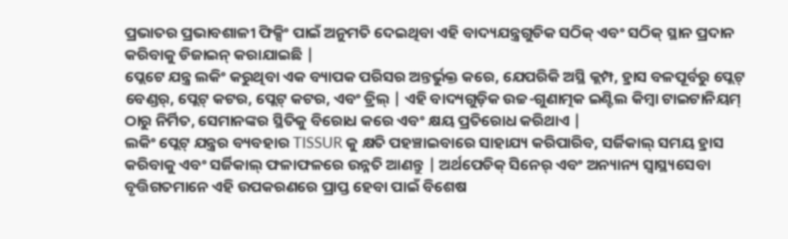ପ୍ରଭାତର ପ୍ରଭାବଶାଳୀ ଫିକ୍ସିଂ ପାଇଁ ଅନୁମତି ଦେଇଥିବା ଏହି ବାଦ୍ୟଯନ୍ତ୍ରଗୁଡିକ ସଠିକ୍ ଏବଂ ସଠିକ୍ ସ୍ଥାନ ପ୍ରଦାନ କରିବାକୁ ଡିଜାଇନ୍ କରାଯାଇଛି |
ପ୍ଲେଟେ ଯନ୍ତ୍ର ଲକିଂ କରୁଥିବା ଏକ ବ୍ୟାପକ ପରିସର ଅନ୍ତର୍ଭୁକ୍ତ କରେ, ଯେପରିକି ଅସ୍ଥି କ୍ଲମ୍ପ, ହ୍ରାସ ବଳପୂର୍ବରୁ ପ୍ଲେଟ୍ ବେଣ୍ଡର୍, ପ୍ଲେଟ୍ କଟର, ପ୍ଲେଟ୍ କଟର, ଏବଂ ଡ୍ରିଲ୍ | ଏହି ବାଦ୍ୟଗୁଡ଼ିକ ଉଚ୍ଚ-ଗୁଣାତ୍ମକ ଇଣ୍ଟିଲ କିମ୍ବା ଟାଇଟାନିୟମ୍ ଠାରୁ ନିର୍ମିତ, ସେମାନଙ୍କର ସ୍ଥିତିକୁ ବିରୋଧ କରେ ଏବଂ କ୍ଷୟ ପ୍ରତିରୋଧ କରିଥାଏ |
ଲକିଂ ପ୍ଲେଟ୍ ଯନ୍ତ୍ରର ବ୍ୟବହାର TISSUR କୁ କ୍ଷତି ପହଞ୍ଚାଇବାରେ ସାହାଯ୍ୟ କରିପାରିବ, ସର୍ଜିକାଲ୍ ସମୟ ହ୍ରାସ କରିବାକୁ ଏବଂ ସର୍ଜିକାଲ୍ ଫଳାଫଳରେ ଉନ୍ନତି ଆଣନ୍ତୁ | ଅର୍ଥପେଡିକ୍ ସିନେର୍ ଏବଂ ଅନ୍ୟାନ୍ୟ ସ୍ୱାସ୍ଥ୍ୟସେବା ବୃତ୍ତିଗତମାନେ ଏହି ଉପକରଣରେ ପ୍ରାପ୍ତ ହେବା ପାଇଁ ବିଶେଷ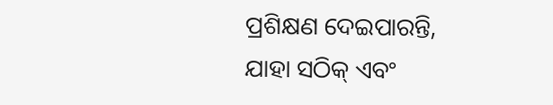ପ୍ରଶିକ୍ଷଣ ଦେଇପାରନ୍ତି, ଯାହା ସଠିକ୍ ଏବଂ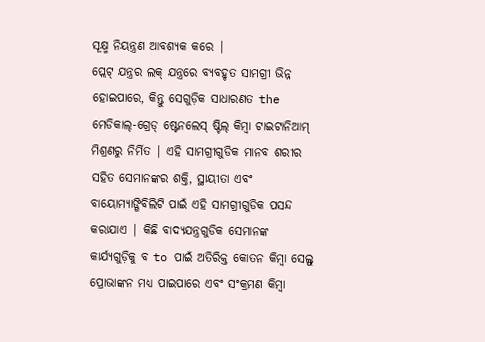ସୂକ୍ଷ୍ମ ନିୟନ୍ତ୍ରଣ ଆବଶ୍ୟକ କରେ |
ପ୍ଲେଟ୍ ଯନ୍ତ୍ରର ଲକ୍ ଯନ୍ତ୍ରରେ ବ୍ୟବହୃତ ସାମଗ୍ରୀ ଭିନ୍ନ ହୋଇପାରେ, କିନ୍ତୁ ସେଗୁଡ଼ିକ ସାଧାରଣତ the ମେଡିକାଲ୍-ଗ୍ରେଡ୍ ଷ୍ଟେନଲେସ୍ ଷ୍ଟିଲ୍ କିମ୍ବା ଟାଇଟାନିଆମ୍ ମିଶ୍ରଣରୁ ନିର୍ମିତ | ଏହି ସାମଗ୍ରୀଗୁଡିକ ମାନବ ଶରୀର ସହିତ ସେମାନଙ୍କର ଶକ୍ତି, ସ୍ଥାୟୀତା ଏବଂ ବାୟୋମ୍ୟାଙ୍ଗିବିଲିଟି ପାଇଁ ଏହି ସାମଗ୍ରୀଗୁଡିକ ପସନ୍ଦ କରାଯାଏ | କିଛି ବାଦ୍ୟଯନ୍ତ୍ରଗୁଡିକ ସେମାନଙ୍କ କାର୍ଯ୍ୟଗୁଡ଼ିକୁ ବ to ପାଇଁ ଅତିରିକ୍ତ କୋତନ କିମ୍ବା ସେଲ୍ଫ୍ ପ୍ରୋଭାଙ୍କନ ମଧ୍ୟ ପାଇପାରେ ଏବଂ ସଂକ୍ରମଣ କିମ୍ବା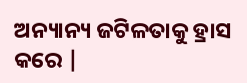ଅନ୍ୟାନ୍ୟ ଜଟିଳତାକୁ ହ୍ରାସ କରେ |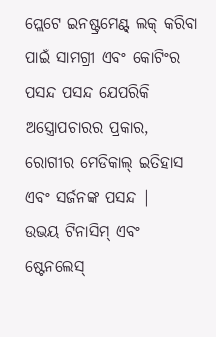ପ୍ଲେଟେ ଇନଷ୍ଟ୍ରମେଣ୍ଟ୍ ଲକ୍ କରିବା ପାଇଁ ସାମଗ୍ରୀ ଏବଂ କୋଟିଂର ପସନ୍ଦ ପସନ୍ଦ ଯେପରିକି ଅସ୍ତ୍ରୋପଚାରର ପ୍ରକାର, ରୋଗୀର ମେଡିକାଲ୍ ଇତିହାସ ଏବଂ ସର୍ଜନଙ୍କ ପସନ୍ଦ |
ଉଭୟ ଟିନାସିମ୍ ଏବଂ ଷ୍ଟେନଲେସ୍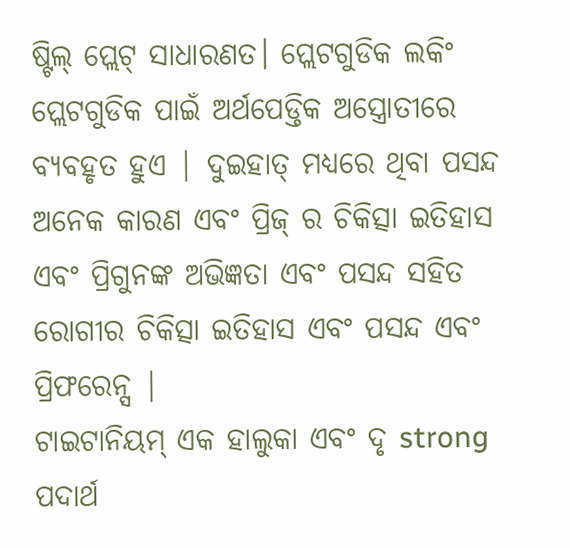ଷ୍ଟିଲ୍ ପ୍ଲେଟ୍ ସାଧାରଣତ। ପ୍ଲେଟଗୁଡିକ ଲକିଂ ପ୍ଲେଟଗୁଡିକ ପାଇଁ ଅର୍ଥପେଡ୍ତିକ ଅସ୍ତ୍ରୋତୀରେ ବ୍ୟବହୃତ ହୁଏ | ଦୁଇହାତ୍ ମଧ୍ୟରେ ଥିବା ପସନ୍ଦ ଅନେକ କାରଣ ଏବଂ ପ୍ରିଜ୍ ର ଚିକିତ୍ସା ଇତିହାସ ଏବଂ ପ୍ରିଗୁନଙ୍କ ଅଭିଜ୍ଞତା ଏବଂ ପସନ୍ଦ ସହିତ ରୋଗୀର ଚିକିତ୍ସା ଇତିହାସ ଏବଂ ପସନ୍ଦ ଏବଂ ପ୍ରିଫରେନ୍ସ |
ଟାଇଟାନିୟମ୍ ଏକ ହାଲୁକା ଏବଂ ଦୃ strong ପଦାର୍ଥ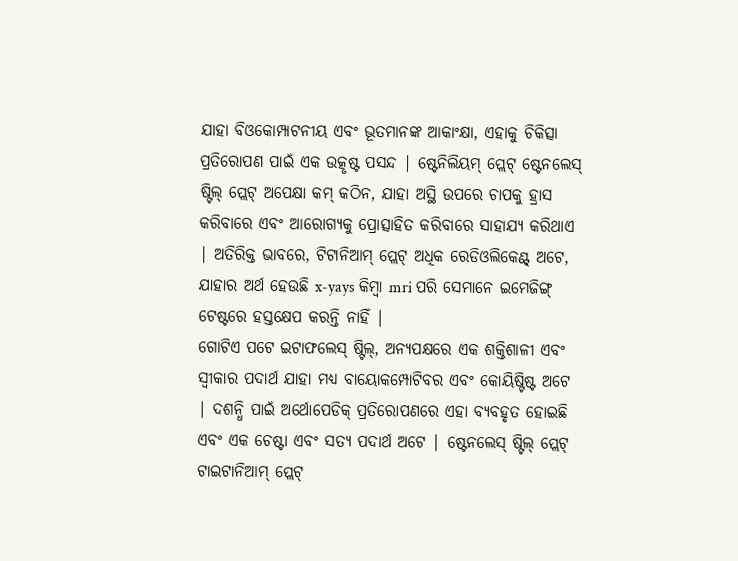ଯାହା ବିଓକୋମ୍ପାଟନୀୟ ଏବଂ ଭୂତମାନଙ୍କ ଆକାଂକ୍ଷା, ଏହାକୁ ଚିକିତ୍ସା ପ୍ରତିରୋପଣ ପାଇଁ ଏକ ଉତ୍କୃଷ୍ଟ ପସନ୍ଦ | ଷ୍ଟେନିଲିୟମ୍ ପ୍ଲେଟ୍ ଷ୍ଟେନଲେସ୍ ଷ୍ଟିଲ୍ ପ୍ଲେଟ୍ ଅପେକ୍ଷା କମ୍ କଠିନ, ଯାହା ଅସ୍ଥି ଉପରେ ଚାପକୁ ହ୍ରାସ କରିବାରେ ଏବଂ ଆରୋଗ୍ୟକୁ ପ୍ରୋତ୍ସାହିତ କରିବାରେ ସାହାଯ୍ୟ କରିଥାଏ | ଅତିରିକ୍ତ ଭାବରେ, ଟିଟାନିଆମ୍ ପ୍ଲେଟ୍ ଅଧିକ ରେଡିଓଲିକେଣ୍ଟ୍ ଅଟେ, ଯାହାର ଅର୍ଥ ହେଉଛି x-yays କିମ୍ବା mri ପରି ସେମାନେ ଇମେଜିଙ୍ଗ୍ ଟେଷ୍ଟରେ ହସ୍ତକ୍ଷେପ କରନ୍ତି ନାହିଁ |
ଗୋଟିଏ ପଟେ ଇଟାଫଲେସ୍ ଷ୍ଟିଲ୍, ଅନ୍ୟପକ୍ଷରେ ଏକ ଶକ୍ତିଶାଳୀ ଏବଂ ସ୍ୱୀକାର ପଦାର୍ଥ ଯାହା ମଧ୍ୟ ବାୟୋକମ୍ପୋଟିବର ଏବଂ କୋୟିଷ୍ଟିଷ୍ଟ ଅଟେ | ଦଶନ୍ଧି ପାଇଁ ଅର୍ଥୋପେଡିକ୍ ପ୍ରତିରୋପଣରେ ଏହା ବ୍ୟବହୃତ ହୋଇଛି ଏବଂ ଏକ ଚେଷ୍ଟା ଏବଂ ସତ୍ୟ ପଦାର୍ଥ ଅଟେ | ଷ୍ଟେନଲେସ୍ ଷ୍ଟିଲ୍ ପ୍ଲେଟ୍ ଟାଇଟାନିଆମ୍ ପ୍ଲେଟ୍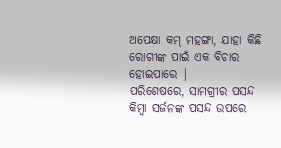ଅପେକ୍ଷା କମ୍ ମହଙ୍ଗା, ଯାହା କିଛି ରୋଗୀଙ୍କ ପାଇଁ ଏକ ବିଚାର ହୋଇପାରେ |
ପରିଶେଷରେ, ସାମଗ୍ରୀର ପସନ୍ଦ କିମ୍ବା ସର୍ଜନଙ୍କ ପସନ୍ଦ ଉପରେ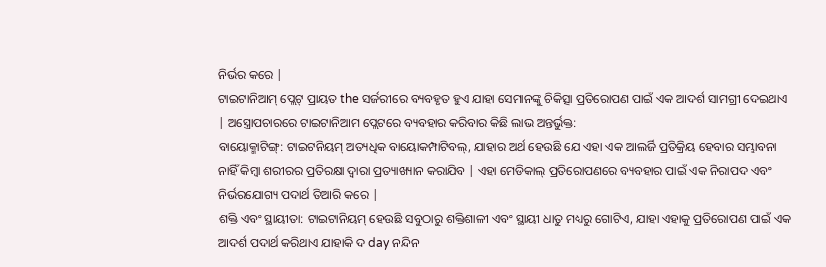ନିର୍ଭର କରେ |
ଟାଇଟାନିଆମ୍ ପ୍ଲେଟ୍ ପ୍ରାୟତ the ସର୍ଜରୀରେ ବ୍ୟବହୃତ ହୁଏ ଯାହା ସେମାନଙ୍କୁ ଚିକିତ୍ସା ପ୍ରତିରୋପଣ ପାଇଁ ଏକ ଆଦର୍ଶ ସାମଗ୍ରୀ ଦେଇଥାଏ | ଅସ୍ତ୍ରୋପଚାରରେ ଟାଇଟାନିଆମ ପ୍ଲେଟରେ ବ୍ୟବହାର କରିବାର କିଛି ଲାଭ ଅନ୍ତର୍ଭୁକ୍ତ:
ବାୟୋକ୍ମାଟିଙ୍ଗ୍: ଟାଇଟନିୟମ୍ ଅତ୍ୟଧିକ ବାୟୋକମ୍ପାଟିବଲ୍, ଯାହାର ଅର୍ଥ ହେଉଛି ଯେ ଏହା ଏକ ଆଲର୍ଜି ପ୍ରତିକ୍ରିୟ ହେବାର ସମ୍ଭାବନା ନାହିଁ କିମ୍ବା ଶରୀରର ପ୍ରତିରକ୍ଷା ଦ୍ୱାରା ପ୍ରତ୍ୟାଖ୍ୟାନ କରାଯିବ | ଏହା ମେଡିକାଲ୍ ପ୍ରତିରୋପଣରେ ବ୍ୟବହାର ପାଇଁ ଏକ ନିରାପଦ ଏବଂ ନିର୍ଭରଯୋଗ୍ୟ ପଦାର୍ଥ ତିଆରି କରେ |
ଶକ୍ତି ଏବଂ ସ୍ଥାୟୀତା: ଟାଇଟାନିୟମ୍ ହେଉଛି ସବୁଠାରୁ ଶକ୍ତିଶାଳୀ ଏବଂ ସ୍ଥାୟୀ ଧାତୁ ମଧ୍ୟରୁ ଗୋଟିଏ, ଯାହା ଏହାକୁ ପ୍ରତିରୋପଣ ପାଇଁ ଏକ ଆଦର୍ଶ ପଦାର୍ଥ କରିଥାଏ ଯାହାକି ଦ day ନନ୍ଦିନ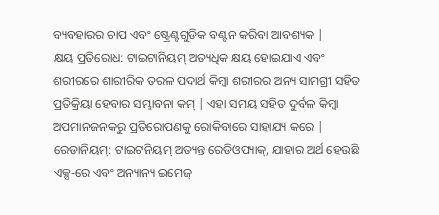ବ୍ୟବହାରର ଚାପ ଏବଂ ଷ୍ଟ୍ରେଣ୍ଟଗୁଡିକ ବଣ୍ଟନ କରିବା ଆବଶ୍ୟକ |
କ୍ଷୟ ପ୍ରତିରୋଧ: ଟାଇଟାନିୟମ୍ ଅତ୍ୟଧିକ କ୍ଷୟ ହୋଇଯାଏ ଏବଂ ଶରୀରରେ ଶାରୀରିକ ତରଳ ପଦାର୍ଥ କିମ୍ବା ଶରୀରର ଅନ୍ୟ ସାମଗ୍ରୀ ସହିତ ପ୍ରତିକ୍ରିୟା ହେବାର ସମ୍ଭାବନା କମ୍ | ଏହା ସମୟ ସହିତ ଦୁର୍ବଳ କିମ୍ବା ଅପମାନଜନକରୁ ପ୍ରତିରୋପଣକୁ ରୋକିବାରେ ସାହାଯ୍ୟ କରେ |
ରେଡାନିୟମ୍: ଟାଇଟନିୟମ୍ ଅତ୍ୟନ୍ତ ରେଡିଓପ୍ୟାକ୍, ଯାହାର ଅର୍ଥ ହେଉଛି ଏକ୍ସ-ରେ ଏବଂ ଅନ୍ୟାନ୍ୟ ଇମେଜ୍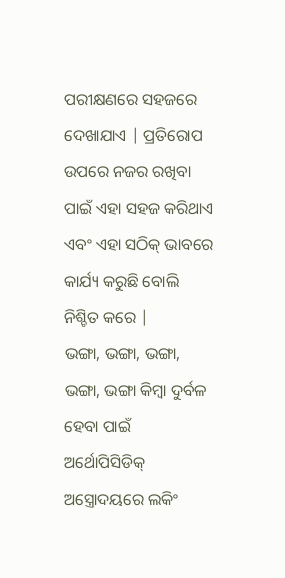ପରୀକ୍ଷଣରେ ସହଜରେ ଦେଖାଯାଏ | ପ୍ରତିରୋପ ଉପରେ ନଜର ରଖିବା ପାଇଁ ଏହା ସହଜ କରିଥାଏ ଏବଂ ଏହା ସଠିକ୍ ଭାବରେ କାର୍ଯ୍ୟ କରୁଛି ବୋଲି ନିଶ୍ଚିତ କରେ |
ଭଙ୍ଗା, ଭଙ୍ଗା, ଭଙ୍ଗା, ଭଙ୍ଗା, ଭଙ୍ଗା କିମ୍ବା ଦୁର୍ବଳ ହେବା ପାଇଁ ଅର୍ଥୋପିସିଡିକ୍ ଅସ୍ତ୍ରୋଦୟରେ ଲକିଂ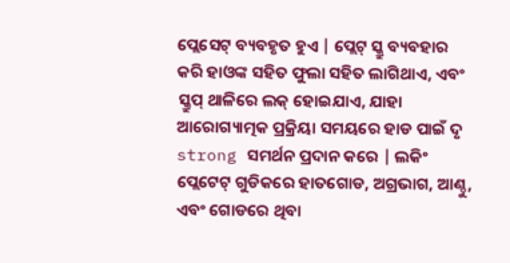ପ୍ଲେସେଟ୍ ବ୍ୟବହୃତ ହୁଏ | ପ୍ଲେଟ୍ ସ୍କ୍ରୁ ବ୍ୟବହାର କରି ହାଓଙ୍କ ସହିତ ଫୁଲା ସହିତ ଲାଗିଥାଏ, ଏବଂ ସ୍କ୍ରୁପ୍ ଥାଳିରେ ଲକ୍ ହୋଇଯାଏ, ଯାହା ଆରୋଗ୍ୟାତ୍ମକ ପ୍ରକ୍ରିୟା ସମୟରେ ହାଡ ପାଇଁ ଦୃ strong ସମର୍ଥନ ପ୍ରଦାନ କରେ | ଲକିଂ ପ୍ଲେଟେଟ୍ ଗୁଡିକରେ ହାତଗୋଡ, ଅଗ୍ରଭାଗ, ଆଣ୍ଠୁ, ଏବଂ ଗୋଡରେ ଥିବା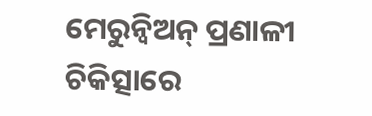ମେରୁନ୍ୱିଅନ୍ ପ୍ରଣାଳୀ ଚିକିତ୍ସାରେ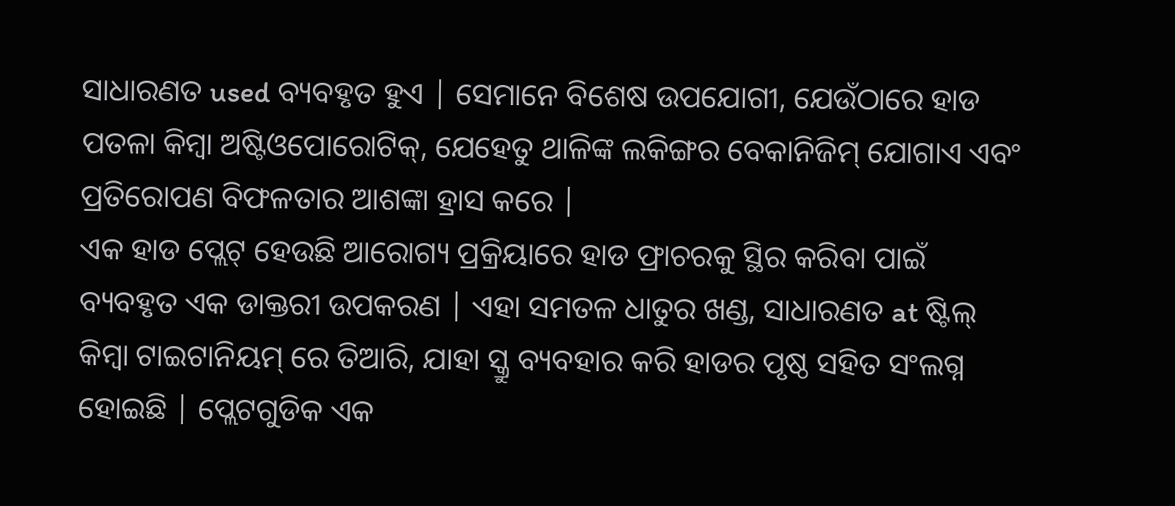ସାଧାରଣତ used ବ୍ୟବହୃତ ହୁଏ | ସେମାନେ ବିଶେଷ ଉପଯୋଗୀ, ଯେଉଁଠାରେ ହାଡ ପତଳା କିମ୍ବା ଅଷ୍ଟିଓପୋରୋଟିକ୍, ଯେହେତୁ ଥାଳିଙ୍କ ଲକିଙ୍ଗର ବେକାନିଜିମ୍ ଯୋଗାଏ ଏବଂ ପ୍ରତିରୋପଣ ବିଫଳତାର ଆଶଙ୍କା ହ୍ରାସ କରେ |
ଏକ ହାଡ ପ୍ଲେଟ୍ ହେଉଛି ଆରୋଗ୍ୟ ପ୍ରକ୍ରିୟାରେ ହାଡ ଫ୍ରାଚରକୁ ସ୍ଥିର କରିବା ପାଇଁ ବ୍ୟବହୃତ ଏକ ଡାକ୍ତରୀ ଉପକରଣ | ଏହା ସମତଳ ଧାତୁର ଖଣ୍ଡ, ସାଧାରଣତ at ଷ୍ଟିଲ୍ କିମ୍ବା ଟାଇଟାନିୟମ୍ ରେ ତିଆରି, ଯାହା ସ୍କ୍ରୁ ବ୍ୟବହାର କରି ହାଡର ପୃଷ୍ଠ ସହିତ ସଂଲଗ୍ନ ହୋଇଛି | ପ୍ଲେଟଗୁଡିକ ଏକ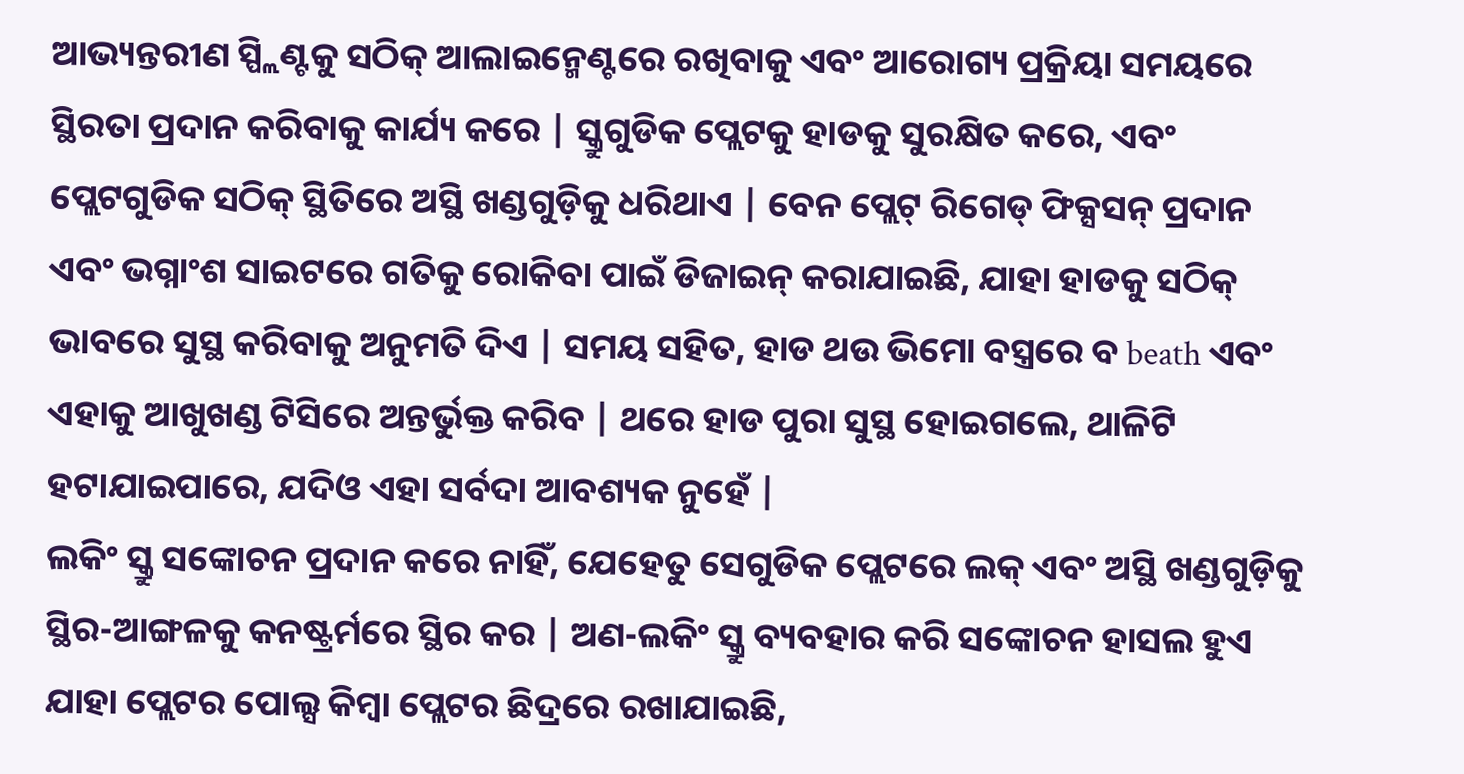ଆଭ୍ୟନ୍ତରୀଣ ସ୍ପ୍ଲିଣ୍ଟକୁ ସଠିକ୍ ଆଲାଇନ୍ମେଣ୍ଟରେ ରଖିବାକୁ ଏବଂ ଆରୋଗ୍ୟ ପ୍ରକ୍ରିୟା ସମୟରେ ସ୍ଥିରତା ପ୍ରଦାନ କରିବାକୁ କାର୍ଯ୍ୟ କରେ | ସ୍କ୍ରୁଗୁଡିକ ପ୍ଲେଟକୁ ହାଡକୁ ସୁରକ୍ଷିତ କରେ, ଏବଂ ପ୍ଲେଟଗୁଡିକ ସଠିକ୍ ସ୍ଥିତିରେ ଅସ୍ଥି ଖଣ୍ଡଗୁଡ଼ିକୁ ଧରିଥାଏ | ବେନ ପ୍ଲେଟ୍ ରିଗେଡ୍ ଫିକ୍ସସନ୍ ପ୍ରଦାନ ଏବଂ ଭଗ୍ନାଂଶ ସାଇଟରେ ଗତିକୁ ରୋକିବା ପାଇଁ ଡିଜାଇନ୍ କରାଯାଇଛି, ଯାହା ହାଡକୁ ସଠିକ୍ ଭାବରେ ସୁସ୍ଥ କରିବାକୁ ଅନୁମତି ଦିଏ | ସମୟ ସହିତ, ହାଡ ଥଉ ଭିମୋ ବସ୍ତ୍ରରେ ବ beath ଏବଂ ଏହାକୁ ଆଖୁଖଣ୍ଡ ଟିସିରେ ଅନ୍ତର୍ଭୁକ୍ତ କରିବ | ଥରେ ହାଡ ପୁରା ସୁସ୍ଥ ହୋଇଗଲେ, ଥାଳିଟି ହଟାଯାଇପାରେ, ଯଦିଓ ଏହା ସର୍ବଦା ଆବଶ୍ୟକ ନୁହେଁ |
ଲକିଂ ସ୍କ୍ରୁ ସଙ୍କୋଚନ ପ୍ରଦାନ କରେ ନାହିଁ, ଯେହେତୁ ସେଗୁଡିକ ପ୍ଲେଟରେ ଲକ୍ ଏବଂ ଅସ୍ଥି ଖଣ୍ଡଗୁଡ଼ିକୁ ସ୍ଥିର-ଆଙ୍ଗଳକୁ କନଷ୍ଟ୍ରର୍ମରେ ସ୍ଥିର କର | ଅଣ-ଲକିଂ ସ୍କ୍ରୁ ବ୍ୟବହାର କରି ସଙ୍କୋଚନ ହାସଲ ହୁଏ ଯାହା ପ୍ଲେଟର ପୋଲ୍ସ କିମ୍ବା ପ୍ଲେଟର ଛିଦ୍ରରେ ରଖାଯାଇଛି,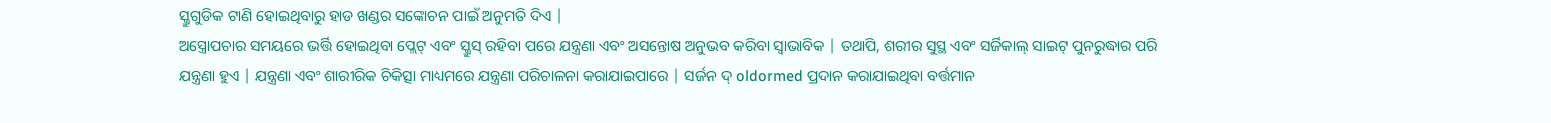ସ୍କ୍ରୁଗୁଡିକ ଟାଣି ହୋଇଥିବାରୁ ହାଡ ଖଣ୍ଡର ସଙ୍କୋଚନ ପାଇଁ ଅନୁମତି ଦିଏ |
ଅସ୍ତ୍ରୋପଚାର ସମୟରେ ଭର୍ତ୍ତି ହୋଇଥିବା ପ୍ଲେଟ୍ ଏବଂ ସ୍କ୍ରୁସ୍ ରହିବା ପରେ ଯନ୍ତ୍ରଣା ଏବଂ ଅସନ୍ତୋଷ ଅନୁଭବ କରିବା ସ୍ୱାଭାବିକ | ତଥାପି, ଶରୀର ସୁସ୍ଥ ଏବଂ ସର୍ଜିକାଲ୍ ସାଇଟ୍ ପୁନରୁଦ୍ଧାର ପରି ଯନ୍ତ୍ରଣା ହୁଏ | ଯନ୍ତ୍ରଣା ଏବଂ ଶାରୀରିକ ଚିକିତ୍ସା ମାଧ୍ୟମରେ ଯନ୍ତ୍ରଣା ପରିଚାଳନା କରାଯାଇପାରେ | ସର୍ଜନ ଦ୍ oldormed ପ୍ରଦାନ କରାଯାଇଥିବା ବର୍ତ୍ତମାନ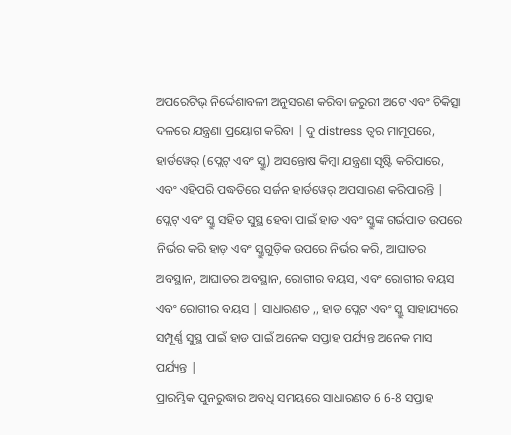ଅପରେଟିଭ୍ ନିର୍ଦ୍ଦେଶାବଳୀ ଅନୁସରଣ କରିବା ଜରୁରୀ ଅଟେ ଏବଂ ଚିକିତ୍ସା ଦଳରେ ଯନ୍ତ୍ରଣା ପ୍ରୟୋଗ କରିବା | ଦୁ distress ତ୍ୱର ମାମୂପରେ, ହାର୍ଡୱେର୍ (ପ୍ଲେଟ୍ ଏବଂ ସ୍କ୍ରୁ) ଅସନ୍ତୋଷ କିମ୍ବା ଯନ୍ତ୍ରଣା ସୃଷ୍ଟି କରିପାରେ, ଏବଂ ଏହିପରି ପଦ୍ଧତିରେ ସର୍ଜନ ହାର୍ଡୱେର୍ ଅପସାରଣ କରିପାରନ୍ତି |
ପ୍ଲେଟ୍ ଏବଂ ସ୍କ୍ରୁ ସହିତ ସୁସ୍ଥ ହେବା ପାଇଁ ହାଡ ଏବଂ ସ୍କ୍ରୁଙ୍କ ଗର୍ଭପାତ ଉପରେ ନିର୍ଭର କରି ହାଡ଼ ଏବଂ ସ୍କ୍ରୁଗୁଡ଼ିକ ଉପରେ ନିର୍ଭର କରି, ଆଘାତର ଅବସ୍ଥାନ, ଆଘାତର ଅବସ୍ଥାନ, ରୋଗୀର ବୟସ, ଏବଂ ରୋଗୀର ବୟସ ଏବଂ ରୋଗୀର ବୟସ | ସାଧାରଣତ ,, ହାଡ ପ୍ଲେଟ ଏବଂ ସ୍କ୍ରୁ ସାହାଯ୍ୟରେ ସମ୍ପୂର୍ଣ୍ଣ ସୁସ୍ଥ ପାଇଁ ହାଡ ପାଇଁ ଅନେକ ସପ୍ତାହ ପର୍ଯ୍ୟନ୍ତ ଅନେକ ମାସ ପର୍ଯ୍ୟନ୍ତ |
ପ୍ରାରମ୍ଭିକ ପୁନରୁଦ୍ଧାର ଅବଧି ସମୟରେ ସାଧାରଣତ 6 6-8 ସପ୍ତାହ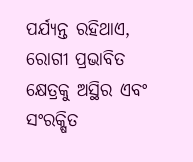ପର୍ଯ୍ୟନ୍ତ ରହିଥାଏ, ରୋଗୀ ପ୍ରଭାବିତ କ୍ଷେତ୍ରକୁ ଅସ୍ଥିର ଏବଂ ସଂରକ୍ଷିତ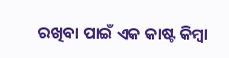ରଖିବା ପାଇଁ ଏକ କାଷ୍ଟ କିମ୍ବା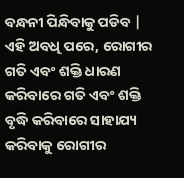ବନ୍ଧନୀ ପିନ୍ଧିବାକୁ ପଡିବ | ଏହି ଅବଧି ପରେ, ରୋଗୀର ଗତି ଏବଂ ଶକ୍ତି ଧାରଣ କରିବାରେ ଗତି ଏବଂ ଶକ୍ତି ବୃଦ୍ଧି କରିବାରେ ସାହାଯ୍ୟ କରିବାକୁ ରୋଗୀର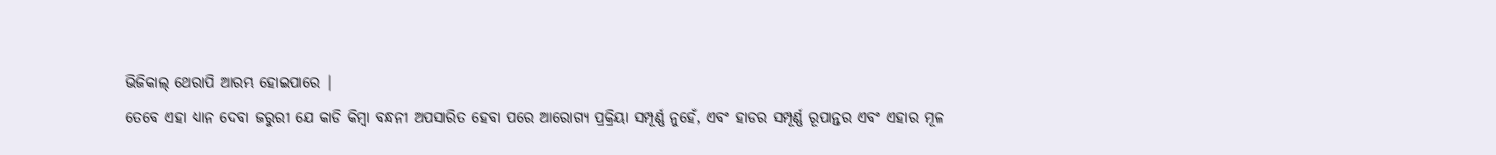ଭିଜିକାଲ୍ ଥେରାପି ଆରମ୍ଭ ହୋଇପାରେ |
ତେବେ ଏହା ଧ୍ୟାନ ଦେବା ଜରୁରୀ ଯେ କାଡି କିମ୍ବା ବନ୍ଧନୀ ଅପସାରିତ ହେବା ପରେ ଆରୋଗ୍ୟ ପ୍ରକ୍ରିୟା ସମ୍ପୂର୍ଣ୍ଣ ନୁହେଁ, ଏବଂ ହାଡର ସମ୍ପୂର୍ଣ୍ଣ ରୂପାନ୍ତର ଏବଂ ଏହାର ମୂଳ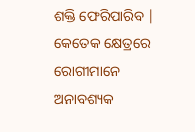ଶକ୍ତି ଫେରିପାରିବ | କେତେକ କ୍ଷେତ୍ରରେ ରୋଗୀମାନେ ଅନାବଶ୍ୟକ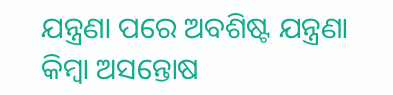ଯନ୍ତ୍ରଣା ପରେ ଅବଶିଷ୍ଟ ଯନ୍ତ୍ରଣା କିମ୍ବା ଅସନ୍ତୋଷ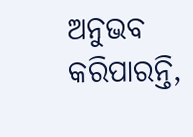ଅନୁଭବ କରିପାରନ୍ତି,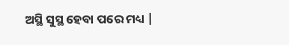ଅସ୍ଥି ସୁସ୍ଥ ହେବା ପରେ ମଧ୍ୟ |